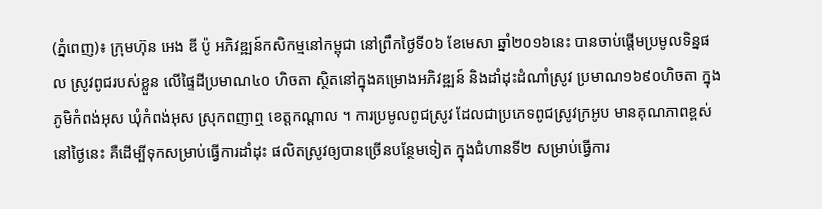(ភ្នំពេញ)៖ ក្រុមហ៊ុន អេង ឌី ប៉ូ អភិវឌ្ឍន៍កសិកម្មនៅកម្ពុជា នៅព្រឹកថ្ងៃទី០៦ ខែមេសា ឆ្នាំ២០១៦នេះ បានចាប់ផ្ដើមប្រមូលទិន្នផល ស្រូវពូជរបស់ខ្លួន លើផ្ទៃដីប្រមាណ៤០ ហិចតា ស្ថិតនៅក្នុងគម្រោងអភិវឌ្ឍន៍ និងដាំដុះដំណាំស្រូវ ប្រមាណ១៦៩០ហិចតា ក្នុងភូមិកំពង់អុស ឃុំកំពង់អុស ស្រុកពញាឮ ខេត្តកណ្ដាល ។ ការប្រមូលពូជស្រូវ ដែលជាប្រភេទពូជស្រូវក្រអូប មានគុណភាពខ្ពស់ នៅថ្ងៃនេះ គឺដើម្បីទុកសម្រាប់ធ្វើការដាំដុះ ផលិតស្រូវឲ្យបានច្រើនបន្ថែមទៀត ក្នុងជំហានទី២ សម្រាប់ធ្វើការ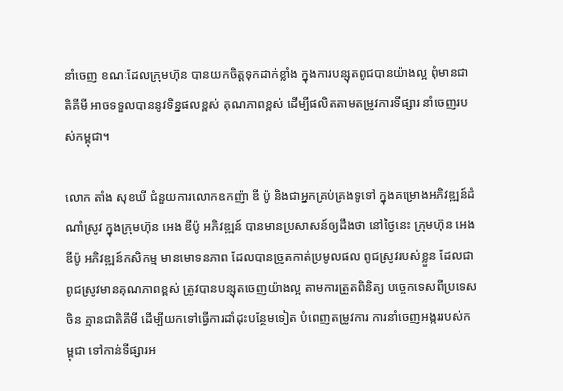នាំចេញ ខណៈដែលក្រុមហ៊ុន បានយកចិត្តទុកដាក់ខ្លាំង ក្នុងការបន្សុតពូជបានយ៉ាងល្អ ពុំមានជាតិគីមី អាចទទួលបាននូវទិន្នផលខ្ពស់ គុណភាពខ្ពស់ ដើម្បីផលិតតាមតម្រូវការទីផ្សារ នាំចេញរបស់កម្ពុជា។

លោក តាំង សុខឃី ជំនួយការលោកឧកញ៉ា ឌី ប៉ូ និងជាអ្នកគ្រប់គ្រងទូទៅ ក្នុងគម្រោងអភិវឌ្ឍន៍ដំណាំស្រូវ ក្នុងក្រុមហ៊ុន អេង ឌីប៉ូ អភិវឌ្ឍន៍ បានមានប្រសាសន៍ឲ្យដឹងថា នៅថ្ងៃនេះ ក្រុមហ៊ុន អេង ឌីប៉ូ អភិវឌ្ឍន៍កសិកម្ម មានមោទនភាព ដែលបានច្រូតកាត់ប្រមូលផល ពូជស្រូវរបស់ខ្លួន ដែលជាពូជស្រូវមានគុណភាពខ្ពស់ ត្រូវបានបន្សុតចេញយ៉ាងល្អ តាមការត្រួតពិនិត្យ បច្ចេកទេសពីប្រទេសចិន គ្មានជាតិគីមី ដើម្បីយកទៅធ្វើការដាំដុះបន្ថែមទៀត បំពេញតម្រូវការ ការនាំចេញអង្កររបស់កម្ពុជា ទៅកាន់ទីផ្សារអ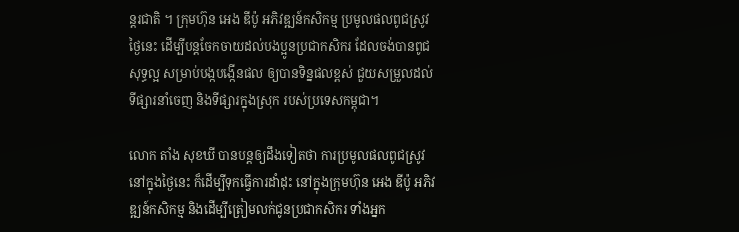ន្តរជាតិ ។ ក្រុមហ៊ុន អេង ឌីប៉ូ អភិវឌ្ឍន៍កសិកម្ម ប្រមូលផលពូជស្រូវថ្ងៃនេះ ដើម្បីបន្តចែកចាយដល់បងប្អូនប្រជាកសិករ ដែលចង់បានពូជសុទ្ធល្អ សម្រាប់បង្កបង្កើនផល ឲ្យបានទិន្នផលខ្ពស់ ជួយសម្រួលដល់ទីផ្សារនាំចេញ និងទីផ្សារក្នុងស្រុក របស់ប្រទេសកម្ពុជា។

លោក តាំង សុខឃី បានបន្តឲ្យដឹងទៀតថា ការប្រមូលផលពូជស្រូវនៅក្នុងថ្ងៃនេះ ក៏ដើម្បីទុកធ្វើការដាំដុះ នៅក្នុងក្រុមហ៊ុន អេង ឌីប៉ូ អភិវឌ្ឍន៍កសិកម្ម និងដើម្បីត្រៀមលក់ជូនប្រជាកសិករ ទាំងអ្នក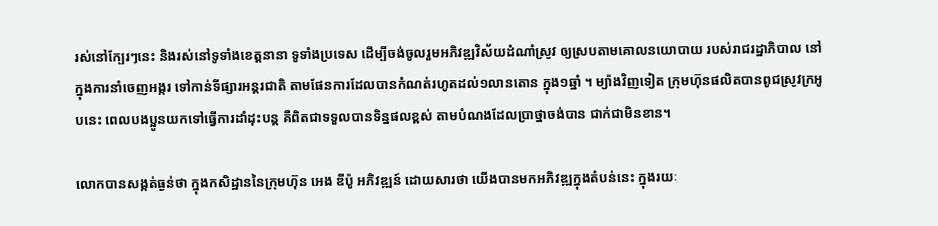រស់នៅក្បែរៗនេះ និងរស់នៅទូទាំងខេត្តនានា ទូទាំងប្រទេស ដើម្បីចង់ចូលរួមអភិវឌ្ឍវិស័យដំណាំស្រូវ ឲ្យស្របតាមគោលនយោបាយ របស់រាជរដ្ឋាភិបាល នៅក្នុងការនាំចេញអង្ករ ទៅកាន់ទីផ្សារអន្តរជាតិ តាមផែនការដែលបានកំណត់រហូតដល់១លានតោន ក្នុង១ឆ្នាំ ។ ម្យ៉ាងវិញទៀត ក្រុមហ៊ុនផលិតបានពូជស្រូវក្រអូបនេះ ពេលបងប្អូនយកទៅធ្វើការដាំដុះបន្ត គឺពិតជាទទួលបានទិន្នផលខ្ពស់ តាមបំណងដែលប្រាថ្នាចង់បាន ជាក់ជាមិនខាន។

លោកបានសង្កត់ធ្ងន់ថា ក្នុងកសិដ្ឋាននៃក្រុមហ៊ុន អេង ឌីប៉ូ អភិវឌ្ឍន៍ ដោយសារថា យើងបានមកអភិវឌ្ឍក្នុងតំបន់នេះ ក្នុងរយៈ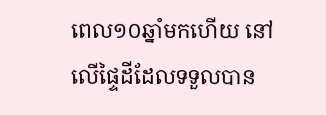ពេល១០ឆ្នាំមកហើយ នៅលើផ្ទៃដីដែលទទួលបាន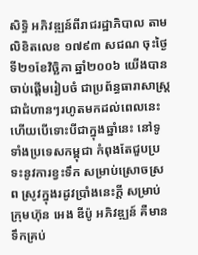សិទ្ធិ អភិវឌ្ឍន៍ពីរាជរដ្ឋាភិបាល តាមលិខិតលេខ ១៧៩៣ សជណ ចុះថ្ងៃទី២១ខែវិច្ឆិកា ឆ្នាំ២០០៦ យើងបានចាប់ផ្ដើមរៀបចំ ជាប្រព័ន្ធធារាសាស្រ្ត ជាជំហានៗរហូតមកដល់ពេលនេះ ហើយបើទោះបីជាក្នុងឆ្នាំនេះ នៅទូទាំងប្រទេសកម្ពុជា កំពុងតែជួបប្រទះនូវការខ្វះទឹក សម្រាប់ស្រោចស្រព ស្រូវក្នុងរដូវប្រាំងនេះក្ដី សម្រាប់ក្រុមហ៊ុន អេង ឌីប៉ូ អភិវឌ្ឍន៍ គឺមានទឹកគ្រប់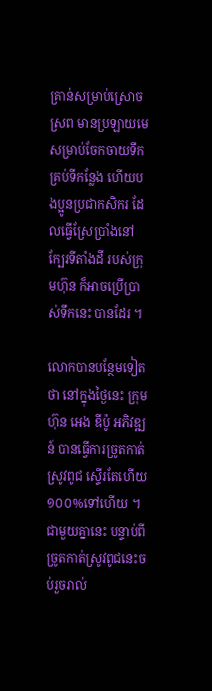គ្រាន់សម្រាប់ស្រោចស្រព មានប្រឡាយមេសម្រាប់ចែកចាយទឹក គ្រប់ទីកន្លែង ហើយបងប្អូនប្រជាកសិករ ដែលធ្វើស្រែប្រាំងនៅក្បែរទីតាំងដី របស់ក្រុមហ៊ុន ក៏អាចប្រើប្រាស់ទឹកនេះ បានដែរ ។

លោកបានបន្ថែមទៀតថា នៅក្នុងថ្ងៃនេះ ក្រុមហ៊ុន អេង ឌីប៉ូ អភិវឌ្ឍន៍ បានធ្វើការច្រូតកាត់ស្រូវពូជ ស្ទើរតែហើយ១០០%ទៅហើយ ។ ជាមួយគ្នានេះ បន្ទាប់ពីច្រូតកាត់ស្រូវពូជនេះចប់រួចរាល់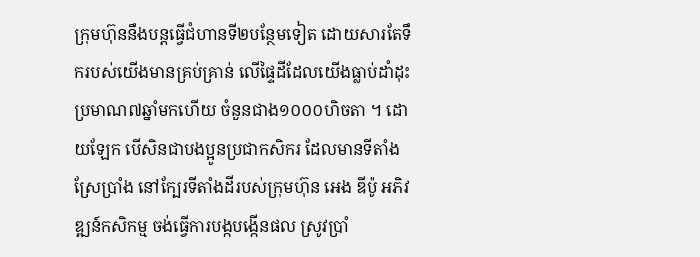ក្រុមហ៊ុននឹងបន្តធ្វើជំហានទី២បន្ថែមទៀត ដោយសារតែទឹករបស់យើងមានគ្រប់គ្រាន់ លើផ្ទៃដីដែលយើងធ្លាប់ដាំដុះ ប្រមាណ៧ឆ្នាំមកហើយ ចំនួនជាង១០០០ហិចតា ។ ដោយឡែក បើសិនជាបងប្អូនប្រជាកសិករ ដែលមានទីតាំងស្រែប្រាំង នៅក្បែរទីតាំងដីរបស់ក្រុមហ៊ុន អេង ឌីប៉ូ អភិវឌ្ឍន៍កសិកម្ម ចង់ធ្វើការបង្កបង្កើនផល ស្រូវប្រាំ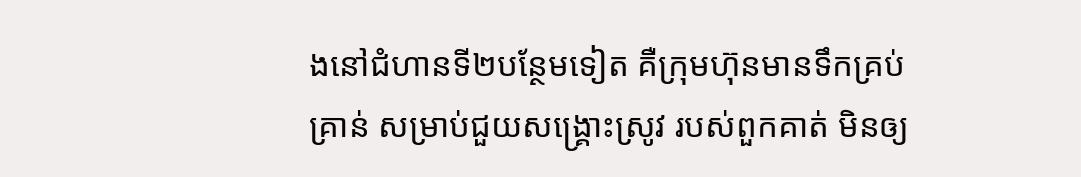ងនៅជំហានទី២បន្ថែមទៀត គឺក្រុមហ៊ុនមានទឹកគ្រប់គ្រាន់ សម្រាប់ជួយសង្គ្រោះស្រូវ របស់ពួកគាត់ មិនឲ្យ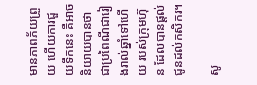មានភាពភ័យព្រួយ ហើយការជួយទឹកនេះ គឺអាចនិយាយបានថា ជាប្រពៃណីជារៀងរាល់ឆ្នាំទៅហើយ របស់ក្រុមហ៊ុន ដែលបានផ្ដល់ជូនដល់កសិករ។

សូ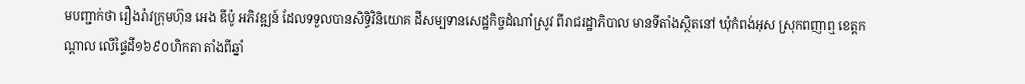មបញ្ជាក់ថា រឿងរ៉ាវក្រុមហ៊ុន អេង ឌីប៉ូ អភិវឌ្ឍន៍ ដែលទទួលបានសិទ្ធិវិនិយោគ ដីសម្បទានសេដ្ឋកិច្ចដំណាំស្រូវ ពីរាជរដ្ឋាភិបាល មានទីតាំងស្ថិតនៅ ឃុំកំពង់អុស ស្រុកពញាឮ ខេត្តកណ្ដាល លើផ្ទៃដី១៦៩០ហិកតា តាំងពីឆ្នាំ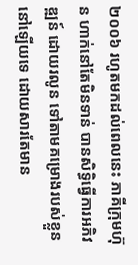២០០៦ រហូតមកដល់ពេលនេះ ភាគីក្រុមហ៊ុន ហាក់នៅតែមិនទាន់ បានសិទ្ធិធ្វើការអភិវឌ្ឍន៍ ដោយរលូន ទៅតាមគម្រោងរបស់ខ្លួន នៅឡើយទេ ដោយសារតែមាន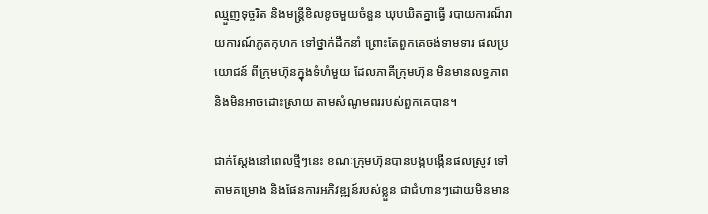ឈ្មួញទុច្ចរិត និងមន្ត្រីខិលខូចមួយចំនួន ឃុបឃិតគ្នាធ្វើ របាយការណ៏រាយការណ៍ភូតកុហក ទៅថ្នាក់ដឹកនាំ ព្រោះតែពួកគេចង់ទាមទារ ផលប្រយោជន៍ ពីក្រុមហ៊ុនក្នុងទំហំមួយ ដែលភាគីក្រុមហ៊ុន មិនមានលទ្ធភាព និងមិនអាចដោះស្រាយ តាមសំណូមពររបស់ពួកគេបាន។

ជាក់ស្ដែងនៅពេលថ្មីៗនេះ ខណៈក្រុមហ៊ុនបានបង្កបង្កើនផលស្រូវ ទៅតាមគម្រោង និងផែនការអភិវឌ្ឍន៍របស់ខ្លួន ជាជំហានៗដោយមិនមាន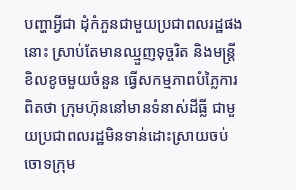បញ្ហាអ្វីជា ដុំកំភួនជាមួយប្រជាពលរដ្ឋផងនោះ ស្រាប់តែមានឈ្មួញទុច្ចរិត និងមន្ត្រីខិលខូចមួយចំនួន ធ្វើសកម្មភាពបំភ្លៃការពិតថា ក្រុមហ៊ុននៅមានទំនាស់ដីធ្លី ជាមួយប្រជាពលរដ្ឋមិនទាន់ដោះស្រាយចប់ ចោទក្រុម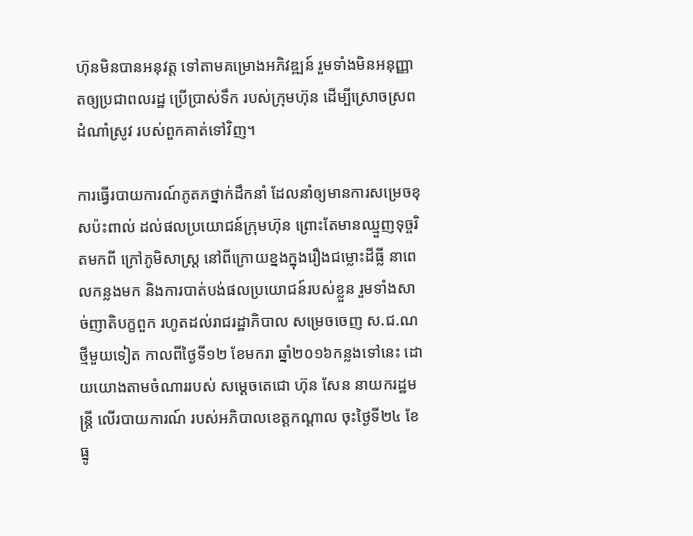ហ៊ុនមិនបានអនុវត្ត ទៅតាមគម្រោងអភិវឌ្ឍន៍ រួមទាំងមិនអនុញ្ញាតឲ្យប្រជាពលរដ្ឋ ប្រើប្រាស់ទឹក របស់ក្រុមហ៊ុន ដើម្បីស្រោចស្រពដំណាំស្រូវ របស់ពួកគាត់ទៅវិញ។

ការធ្វើរបាយការណ៍ភូតភថ្នាក់ដឹកនាំ ដែលនាំឲ្យមានការសម្រេចខុសប៉ះពាល់ ដល់ផលប្រយោជន៍ក្រុមហ៊ុន ព្រោះតែមានឈ្មួញទុច្ចរិតមកពី ក្រៅភូមិសាស្ត្រ នៅពីក្រោយខ្នងក្នុងរឿងជម្លោះដីធ្លី នាពេលកន្លងមក និងការបាត់បង់ផលប្រយោជន៍របស់ខ្លួន រួមទាំងសាច់ញាតិបក្ខពួក រហូតដល់រាជរដ្ឋាភិបាល សម្រេចចេញ ស.ជ.ណ ថ្មីមួយទៀត កាលពីថ្ងៃទី១២ ខែមករា ឆ្នាំ២០១៦កន្លងទៅនេះ ដោយយោងតាមចំណាររបស់ សម្ដេចតេជោ ហ៊ុន សែន នាយករដ្ឋមន្ត្រី លើរបាយការណ៍ របស់អភិបាលខេត្តកណ្ដាល ចុះថ្ងៃទី២៤ ខែធ្នូ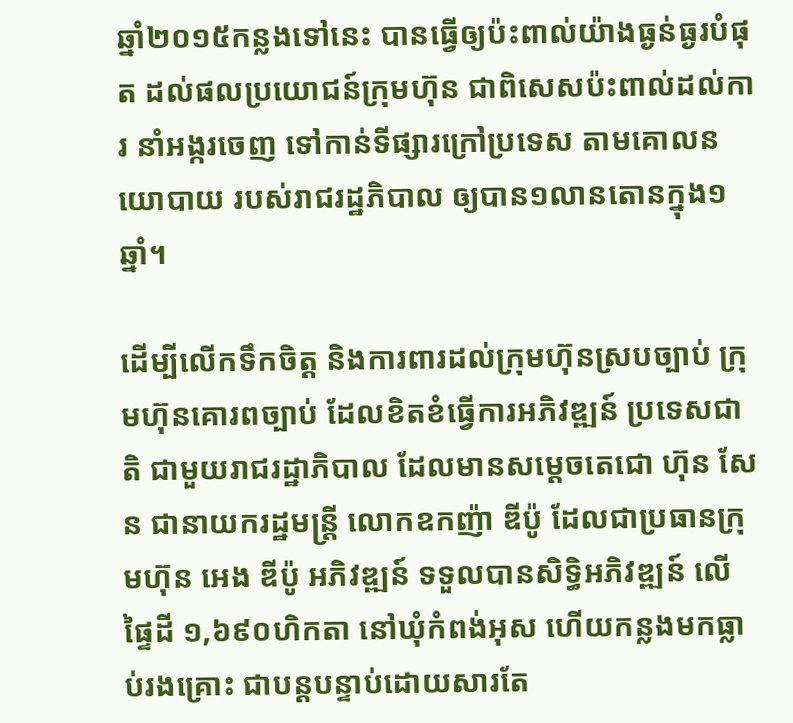ឆ្នាំ២០១៥កន្លងទៅនេះ បានធ្វើឲ្យប៉ះពាល់យ៉ាងធ្ងន់ធ្ងរបំផុត ដល់ផលប្រយោជន៍ក្រុមហ៊ុន ជាពិសេសប៉ះពាល់ដល់ការ នាំអង្ករចេញ ទៅកាន់ទីផ្សារក្រៅប្រទេស តាមគោលនយោបាយ របស់រាជរដ្ឋភិបាល ឲ្យបាន១លានតោនក្នុង១ឆ្នាំ។

ដើម្បីលើកទឹកចិត្ត និងការពារដល់ក្រុមហ៊ុនស្របច្បាប់ ក្រុមហ៊ុនគោរពច្បាប់ ដែលខិតខំធ្វើការអភិវឌ្ឍន៍ ប្រទេសជាតិ ជាមួយរាជរដ្ឋាភិបាល ដែលមានសម្ដេចតេជោ ហ៊ុន សែន ជានាយករដ្ឋមន្ត្រី លោកឧកញ៉ា ឌីប៉ូ ដែលជាប្រធានក្រុមហ៊ុន អេង ឌីប៉ូ អភិវឌ្ឍន៍ ទទួលបានសិទ្ធិអភិវឌ្ឍន៍ លើផ្ទៃដី ១,៦៩០ហិកតា នៅឃុំកំពង់អុស ហើយកន្លងមកធ្លាប់រងគ្រោះ ជាបន្តបន្ទាប់ដោយសារតែ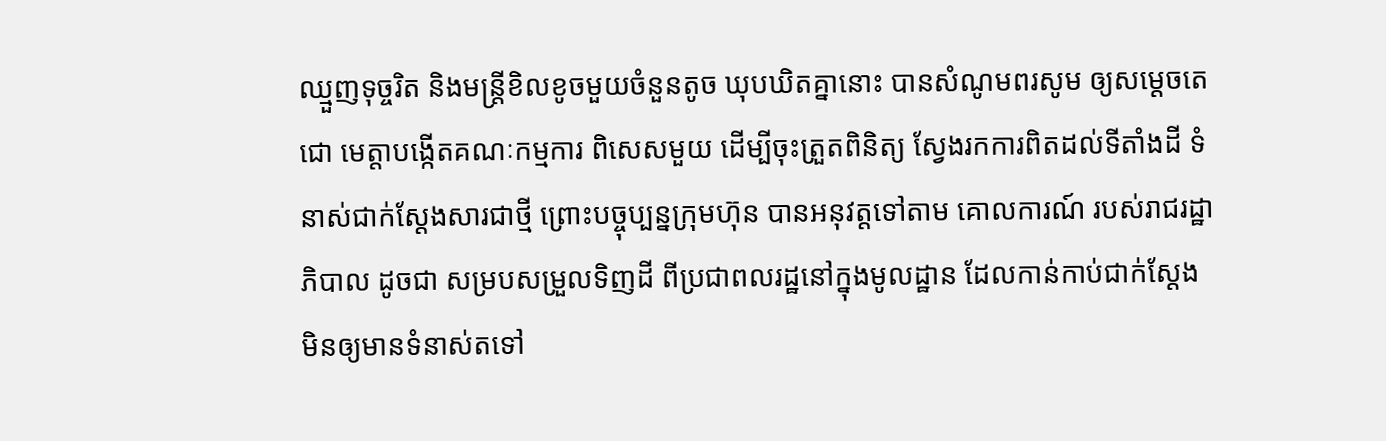ឈ្មួញទុច្ចរិត និងមន្ត្រីខិលខូចមួយចំនួនតូច ឃុបឃិតគ្នានោះ បានសំណូមពរសូម ឲ្យសម្ដេចតេជោ មេត្តាបង្កើតគណៈកម្មការ ពិសេសមួយ ដើម្បីចុះត្រួតពិនិត្យ ស្វែងរកការពិតដល់ទីតាំងដី ទំនាស់ជាក់ស្ដែងសារជាថ្មី ព្រោះបច្ចុប្បន្នក្រុមហ៊ុន បានអនុវត្តទៅតាម គោលការណ៍ របស់រាជរដ្ឋាភិបាល ដូចជា សម្របសម្រួលទិញដី ពីប្រជាពលរដ្ឋនៅក្នុងមូលដ្ឋាន ដែលកាន់កាប់ជាក់ស្ដែង មិនឲ្យមានទំនាស់តទៅ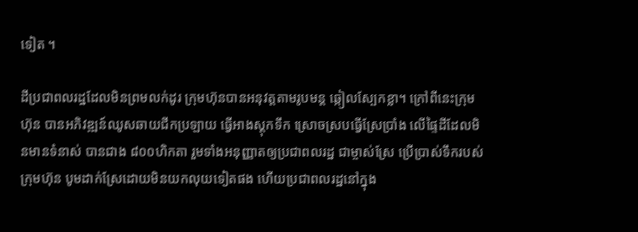ទៀត ។

ដីប្រជាពលរដ្ឋដែលមិនព្រមលក់ដូរ ក្រុមហ៊ុនបានអនុវត្តតាមរូបមន្ត ឆ្កៀលស្បែកខ្លា។ ក្រៅពីនេះក្រុមហ៊ុន បានអភិវឌ្ឍន៍ឈូសឆាយជីកប្រឡាយ ធ្វើអាងស្តុកទឹក ស្រោចស្របធ្វើស្រែប្រាំង លើផ្ទៃដីដែលមិនមានទំនាស់ បានជាង ៨០០ហិកតា រួមទាំងអនុញ្ញាតឲ្យប្រជាពលរដ្ឋ ជាម្ចាស់ស្រែ ប្រើប្រាស់ទឹករបស់ក្រុមហ៊ុន បូមដាក់ស្រែដោយមិនយកលុយទៀតផង ហើយប្រជាពលរដ្ឋនៅក្នុង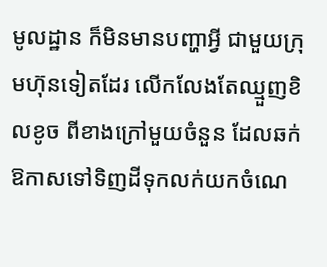មូលដ្ឋាន ក៏មិនមានបញ្ហាអ្វី ជាមួយក្រុមហ៊ុនទៀតដែរ លើកលែងតែឈ្មួញខិលខូច ពីខាងក្រៅមួយចំនួន ដែលឆក់ឱកាសទៅទិញដីទុកលក់យកចំណេ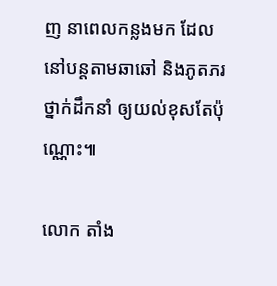ញ នាពេលកន្លងមក ដែលនៅបន្តតាមឆាឆៅ និងភូតភរថ្នាក់ដឹកនាំ ឲ្យយល់ខុសតែប៉ុណ្ណោះ៕

លោក តាំង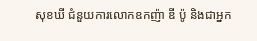សុខឃី ជំនួយការលោកឧកញ៉ា ឌី ប៉ូ និងជាអ្នក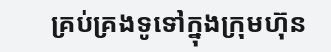គ្រប់គ្រងទូទៅក្នុងក្រុមហ៊ុន